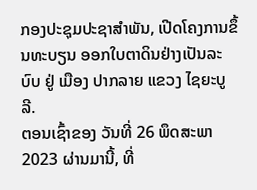ກອງປະຊຸມປະຊາສໍາພັນ, ເປີດໂຄງການຂຶ້ນທະບຽນ ອອກໃບຕາດິນຢ່າງເປັນລະບົບ ຢູ່ ເມືອງ ປາກລາຍ ແຂວງ ໄຊຍະບູລີ.
ຕອນເຊົ້າຂອງ ວັນທີ່ 26 ພຶດສະພາ 2023 ຜ່ານມານີ້, ທີ່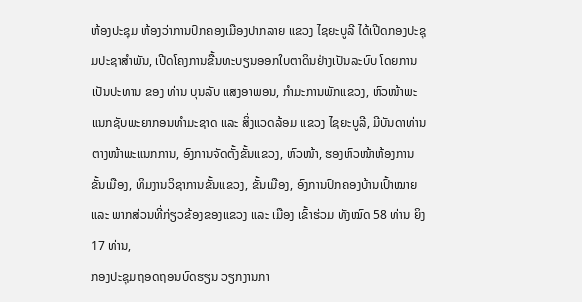ຫ້ອງປະຊຸມ ຫ້ອງວ່າການປົກຄອງເມືອງປາກລາຍ ແຂວງ ໄຊຍະບູລີ ໄດ້ເປີດກອງປະຊຸມປະຊາສໍາພັນ, ເປີດໂຄງການຂື້ນທະບຽນອອກໃບຕາດິນຢ່າງເປັນລະບົບ ໂດຍການເປັນປະທານ ຂອງ ທ່ານ ບຸນລັບ ແສງອາພອນ, ກໍາມະການພັກແຂວງ, ຫົວໜ້າພະແນກຊັບພະຍາກອນທໍາມະຊາດ ແລະ ສິ່ງແວດລ້ອມ ແຂວງ ໄຊຍະບູລີ, ມີບັນດາທ່ານຕາງໜ້າພະແນກການ, ອົງການຈັດຕັ້ງຂັ້ນແຂວງ, ຫົວໜ້າ, ຮອງຫົວໜ້າຫ້ອງການຂັ້ນເມືອງ, ທິມງານວິຊາການຂັ້ນແຂວງ, ຂັ້ນເມືອງ, ອົງການປົກຄອງບ້ານເປົ້າໝາຍ ແລະ ພາກສ່ວນທີ່ກ່ຽວຂ້ອງຂອງແຂວງ ແລະ ເມືອງ ເຂົ້າຮ່ວມ ທັງໝົດ 58 ທ່ານ ຍິງ 17 ທ່ານ,
ກອງປະຊຸມຖອດຖອນບົດຮຽນ ວຽກງານກາ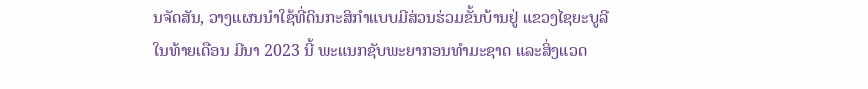ນຈັດສັນ, ວາງແຜນນໍາໃຊ້ທີ່ດິນກະສິກໍາແບບມີສ່ວນຮ່ວມຂັ້ນບ້ານຢູ່ ແຂວງໄຊຍະບູລີ
ໃນທ້າຍເດືອນ ມີນາ 2023 ນີ້ ພະແນກຊັບພະຍາກອນທໍາມະຊາດ ແລະສິ່ງແວດ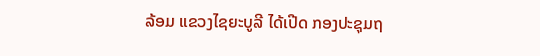ລ້ອມ ແຂວງໄຊຍະບູລີ ໄດ້ເປີດ ກອງປະຊຸມຖ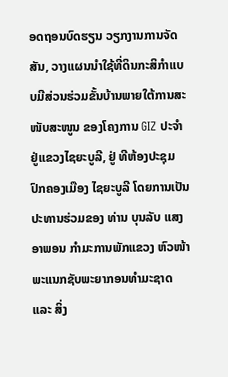ອດຖອນບົດຮຽນ ວຽກງານການຈັດສັນ, ວາງແຜນນໍາໃຊ້ທີ່ດິນກະສິກໍາແບບມີສ່ວນຮ່ວມຂັ້ນບ້ານພາຍໃຕ້ການສະໜັບສະໜູນ ຂອງໂຄງການ GIZ ປະຈໍາຢູ່ແຂວງໄຊຍະບູລີ, ຢູ່ ທີຫ້ອງປະຊຸມ ປົກຄອງເມືອງ ໄຊຍະບູລີ ໂດຍການເປັນປະທານຮ່ວມຂອງ ທ່ານ ບຸນລັບ ແສງອາພອນ ກໍາມະການພັກແຂວງ ຫົວໜ້າພະແນກຊັບພະຍາກອນທໍາມະຊາດ ແລະ ສິ່ງ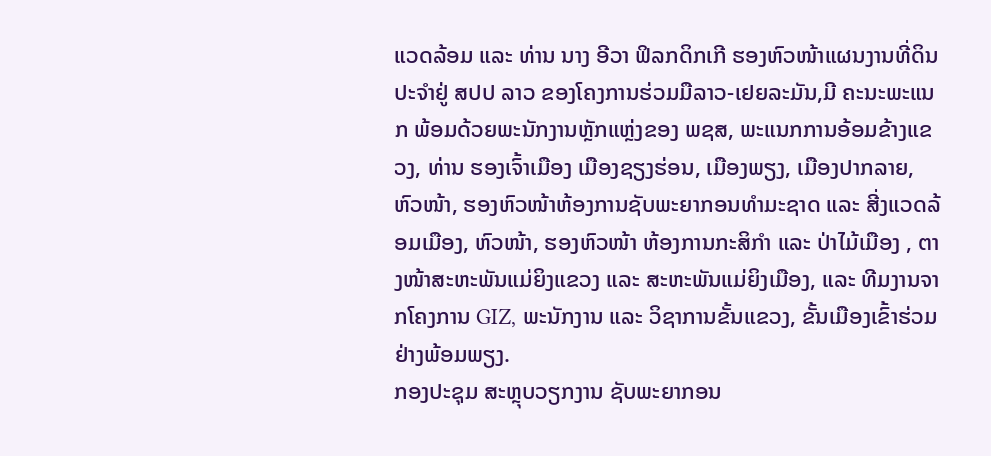ແວດລ້ອມ ແລະ ທ່ານ ນາງ ອີວາ ຟິລກດິກເກີ ຮອງຫົວໜ້າແຜນງານທີ່ດິນ ປະຈໍາຢູ່ ສປປ ລາວ ຂອງໂຄງການຮ່ວມມືລາວ-ເຢຍລະມັນ,ມີ ຄະນະພະແນກ ພ້ອມດ້ວຍພະນັກງານຫຼັກແຫຼ່ງຂອງ ພຊສ, ພະແນກການອ້ອມຂ້າງແຂວງ, ທ່ານ ຮອງເຈົ້າເມືອງ ເມືອງຊຽງຮ່ອນ, ເມືອງພຽງ, ເມືອງປາກລາຍ, ຫົວໜ້າ, ຮອງຫົວໜ້າຫ້ອງການຊັບພະຍາກອນທຳມະຊາດ ແລະ ສີ່ງແວດລ້ອມເມືອງ, ຫົວໜ້າ, ຮອງຫົວໜ້າ ຫ້ອງການກະສິກຳ ແລະ ປ່າໄມ້ເມືອງ , ຕາງໜ້າສະຫະພັນແມ່ຍິງແຂວງ ແລະ ສະຫະພັນແມ່ຍິງເມືອງ, ແລະ ທີມງານຈາກໂຄງການ GIZ, ພະນັກງານ ແລະ ວິຊາການຂັ້ນແຂວງ, ຂັ້ນເມືອງເຂົ້າຮ່ວມຢ່າງພ້ອມພຽງ.
ກອງປະຊຸມ ສະຫຼຸບວຽກງານ ຊັບພະຍາກອນ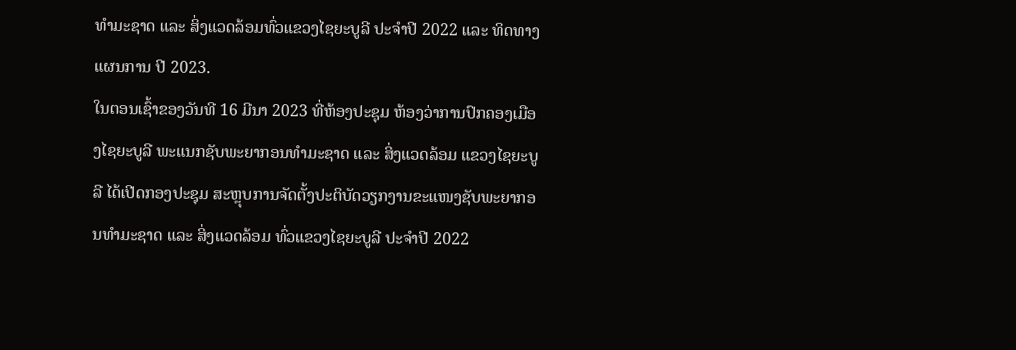ທໍາມະຊາດ ແລະ ສິ່ງແວດລ້ອມທົ່ວແຂວງໄຊຍະບູລີ ປະຈໍາປີ 2022 ແລະ ທິດທາງແຜນການ ປີ 2023.
ໃນຕອນເຊົ້າຂອງວັນທີ 16 ມີນາ 2023 ທີ່ຫ້ອງປະຊຸມ ຫ້ອງວ່າການປົກຄອງເມືອງໄຊຍະບູລີ ພະແນກຊັບພະຍາກອນທໍາມະຊາດ ແລະ ສິ່ງແວດລ້ອມ ແຂວງໄຊຍະບູລີ ໄດ້ເປີດກອງປະຊຸມ ສະຫຼຸບການຈັດຕັ້ງປະຕິບັດວຽກງານຂະແໜງຊັບພະຍາກອນທໍາມະຊາດ ແລະ ສິ່ງແວດລ້ອມ ທົ່ວແຂວງໄຊຍະບູລີ ປະຈໍາປີ 2022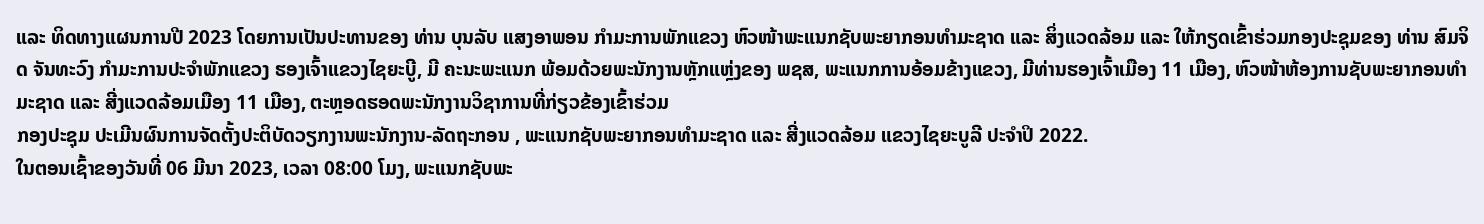ແລະ ທິດທາງແຜນການປີ 2023 ໂດຍການເປັນປະທານຂອງ ທ່ານ ບຸນລັບ ແສງອາພອນ ກໍາມະການພັກແຂວງ ຫົວໜ້າພະແນກຊັບພະຍາກອນທໍາມະຊາດ ແລະ ສິ່ງແວດລ້ອມ ແລະ ໃຫ້ກຽດເຂົ້າຮ່ວມກອງປະຊຸມຂອງ ທ່ານ ສົມຈິດ ຈັນທະວົງ ກຳມະການປະຈໍາພັກແຂວງ ຮອງເຈົ້າແຂວງໄຊຍະບູີ, ມີ ຄະນະພະແນກ ພ້ອມດ້ວຍພະນັກງານຫຼັກແຫຼ່ງຂອງ ພຊສ, ພະແນກການອ້ອມຂ້າງແຂວງ, ມີທ່ານຮອງເຈົ້າເມືອງ 11 ເມືອງ, ຫົວໜ້າຫ້ອງການຊັບພະຍາກອນທຳມະຊາດ ແລະ ສີ່ງແວດລ້ອມເມືອງ 11 ເມືອງ, ຕະຫຼອດຮອດພະນັກງານວິຊາການທີ່ກ່ຽວຂ້ອງເຂົ້າຮ່ວມ
ກອງປະຊຸມ ປະເມີນຜົນການຈັດຕັ້ງປະຕິບັດວຽກງານພະນັກງານ-ລັດຖະກອນ , ພະແນກຊັບພະຍາກອນທຳມະຊາດ ແລະ ສີ່ງແວດລ້ອມ ແຂວງໄຊຍະບູລີ ປະຈຳປິ 2022.
ໃນຕອນເຊົ້າຂອງວັນທີ່ 06 ມີນາ 2023, ເວລາ 08:00 ໂມງ, ພະແນກຊັບພະ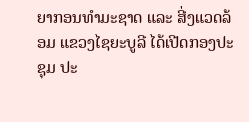ຍາກອນທຳມະຊາດ ແລະ ສີ່ງແວດລ້ອມ ແຂວງໄຊຍະບູລີ ໄດ້ເປີດກອງປະຊຸມ ປະ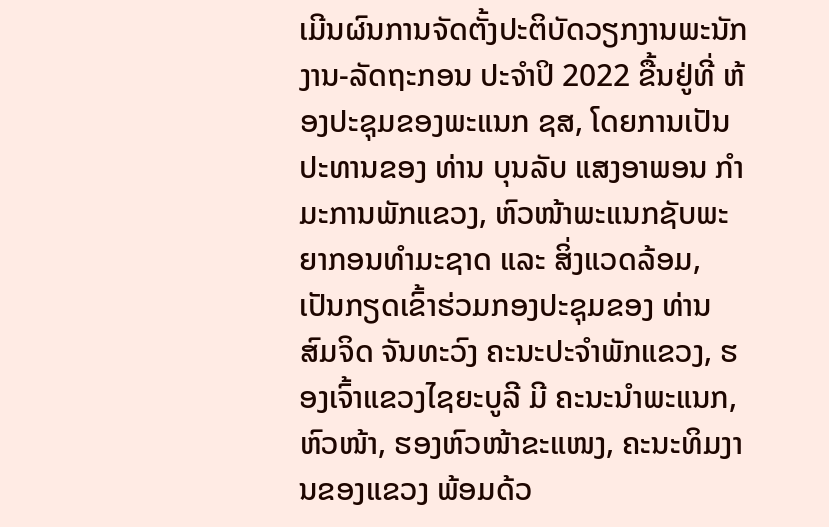ເມີນຜົນການຈັດຕັ້ງປະຕິບັດວຽກງານພະນັກງານ-ລັດຖະກອນ ປະຈຳປິ 2022 ຂື້ນຢູ່ທີ່ ຫ້ອງປະຊຸມຂອງພະແນກ ຊສ, ໂດຍການເປັນປະທານຂອງ ທ່ານ ບຸນລັບ ແສງອາພອນ ກຳມະການພັກແຂວງ, ຫົວໜ້າພະແນກຊັບພະຍາກອນທຳມະຊາດ ແລະ ສິ່ງແວດລ້ອມ, ເປັນກຽດເຂົ້າຮ່ວມກອງປະຊຸມຂອງ ທ່ານ ສົມຈິດ ຈັນທະວົງ ຄະນະປະຈຳພັກແຂວງ, ຮອງເຈົ້າແຂວງໄຊຍະບູລີ ມີ ຄະນະນຳພະແນກ, ຫົວໜ້າ, ຮອງຫົວໜ້າຂະແໜງ, ຄະນະທິມງານຂອງແຂວງ ພ້ອມດ້ວ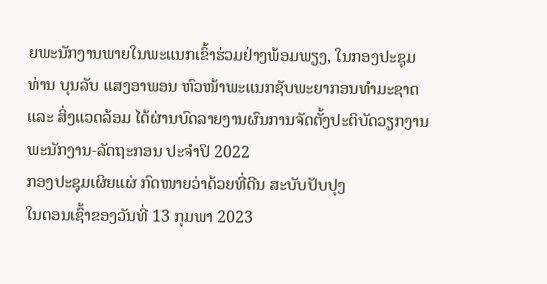ຍພະນັກງານພາຍໃນພະແນກເຂົ້າຮ່ວມຢ່າງພ້ອມພຽງ, ໃນກອງປະຊຸມ ທ່ານ ບຸນລັບ ແສງອາພອນ ຫົວໜ້າພະແນກຊັບພະຍາກອນທຳມະຊາດ ແລະ ສິ່ງແວດລ້ອມ ໄດ້ຜ່ານບົດລາຍງານຜົນການຈັດຕັ້ງປະຕິບັດວຽກງານພະນັກງານ-ລັດຖະກອນ ປະຈຳປິ 2022
ກອງປະຊຸມເຜິຍແຜ່ ກົດໜາຍວ່າດ້ວຍທີ່ດີນ ສະບັບປັບປຸງ
ໃນຕອນເຊົ້າຂອງວັນທີ່ 13 ກຸມພາ 2023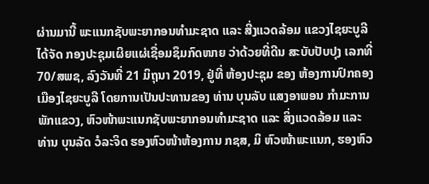ຜ່ານມານີ້ ພະແນກຊັບພະຍາກອນທຳມະຊາດ ແລະ ສີ່ງແວດລ້ອມ ແຂວງໄຊຍະບູລີ ໄດ້ຈັດ ກອງປະຊຸມເຜິຍແຜ່ເຊື່ອມຊຶມກົດໜາຍ ວ່າດ້ວຍທີ່ດີນ ສະບັບປັບປຸງ ເລກທີ່ 70/ສພຊ, ລົງວັນທີ່ 21 ມິຖຸນາ 2019, ຢູ່ທີ່ ຫ້ອງປະຊຸມ ຂອງ ຫ້ອງການປົກຄອງເມືອງໄຊຍະບູລີ ໂດຍການເປັນປະທານຂອງ ທ່ານ ບຸນລັບ ແສງອາພອນ ກຳມະການພັກແຂວງ, ຫົວໜ້າພະແນກຊັບພະຍາກອນທຳມະຊາດ ແລະ ສິ່ງແວດລ້ອມ ແລະ ທ່ານ ບຸນລັດ ວໍລະຈິດ ຮອງຫົວໜ້າຫ້ອງການ ກຊສ, ມິ ຫົວໜ້າພະແນກ, ຮອງຫົວ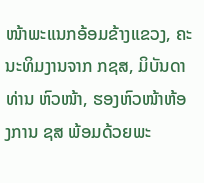ໜ້າພະແນກອ້ອມຂ້າງແຂວງ, ຄະນະທິມງານຈາກ ກຊສ, ມິບັນດາທ່ານ ຫົວໜ້າ, ຮອງຫົວໜ້າຫ້ອງການ ຊສ ພ້ອມດ້ວຍພະ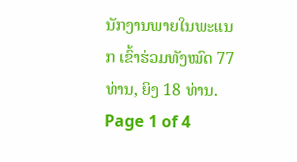ນັກງານພາຍໃນພະແນກ ເຂົ້າຮ່ວມທັງໝົດ 77 ທ່ານ, ຍິງ 18 ທ່ານ.
Page 1 of 4